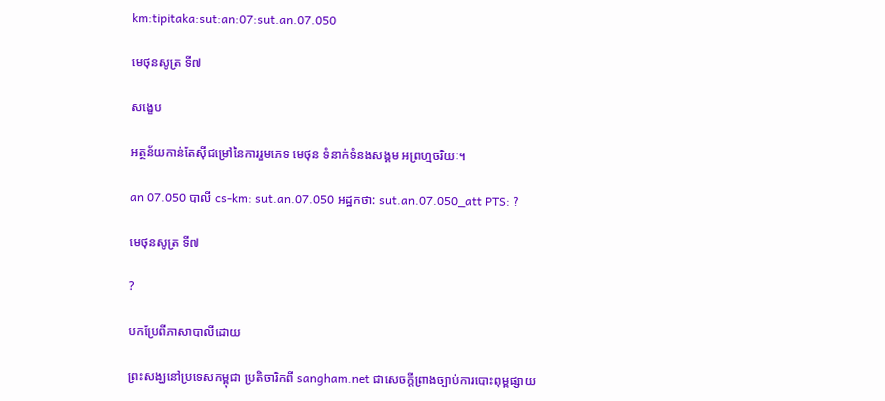km:tipitaka:sut:an:07:sut.an.07.050

មេថុនសូត្រ ទី៧

សង្ខេប

អត្ថន័យកាន់តែស៊ីជម្រៅនៃការរួមភេទ មេថុន ទំនាក់ទំនងសង្គម អព្រហ្មចរិយៈ។

an 07.050 បាលី cs-km: sut.an.07.050 អដ្ឋកថា: sut.an.07.050_att PTS: ?

មេថុនសូត្រ ទី៧

?

បកប្រែពីភាសាបាលីដោយ

ព្រះសង្ឃនៅប្រទេសកម្ពុជា ប្រតិចារិកពី sangham.net ជាសេចក្តីព្រាងច្បាប់ការបោះពុម្ពផ្សាយ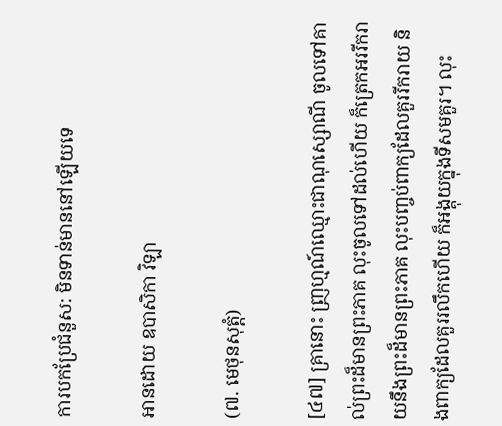ការបកប្រែជំនួស: មិនទាន់មាននៅឡើយទេ

អានដោយ ឧបាសិកា វិឡា

(៧. មេថុនសុត្តំ)

[៤៧] គ្រានោះ ញ្រហ្មណ៍ឈ្មោះជាណុស្សោណី ចូលទៅគាល់ព្រះដ៏មានព្រះភាគ លុះចូលទៅដល់ហើយ ក៏ត្រេកអររីករាយនឹងព្រះដ៏មានព្រះភាគ លុះបញ្ចប់ពាក្យដែលគួររីករាយ និងពាក្យដែលគួររលឹកហើយ ក៏អង្គុយក្នុងទីសមគួរ។ លុះ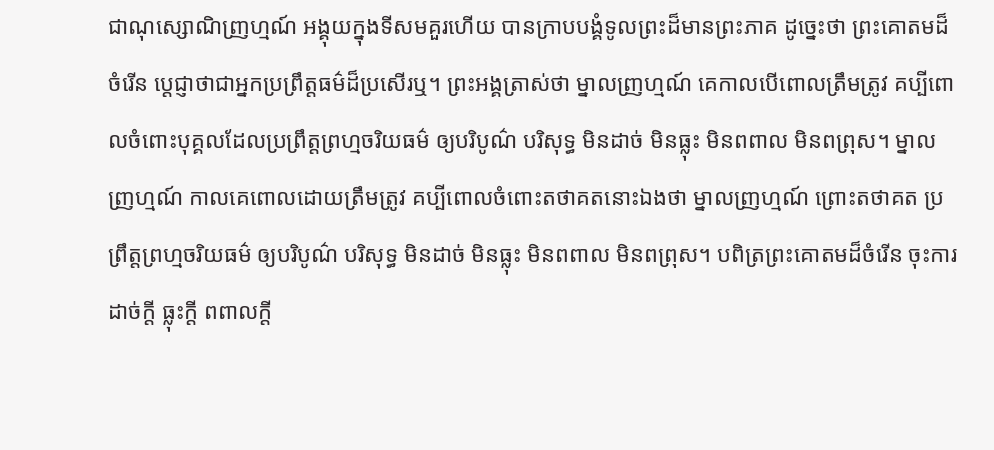ជាណុស្សោណិញ្រហ្មណ៍ អង្គុយក្នុងទីសមគួរហើយ បានក្រាបបង្គំទូលព្រះដ៏មានព្រះភាគ ដូច្នេះថា ព្រះគោតមដ៏ចំរើន ប្តេជ្ញាថាជាអ្នកប្រព្រឹត្តធម៌ដ៏ប្រសើរឬ។ ព្រះអង្គត្រាស់ថា ម្នាលញ្រហ្មណ៍ គេកាលបើពោលត្រឹមត្រូវ គប្បីពោលចំពោះបុគ្គលដែលប្រព្រឹត្តព្រហ្មចរិយធម៌ ឲ្យបរិបូណ៌ បរិសុទ្ធ មិនដាច់ មិនធ្លុះ មិនពពាល មិនពព្រុស។ ម្នាលញ្រហ្មណ៍ កាលគេពោលដោយត្រឹមត្រូវ គប្បីពោលចំពោះតថាគតនោះឯងថា ម្នាលញ្រហ្មណ៍ ព្រោះតថាគត ប្រព្រឹត្តព្រហ្មចរិយធម៌ ឲ្យបរិបូណ៌ បរិសុទ្ធ មិនដាច់ មិនធ្លុះ មិនពពាល មិនពព្រុស។ បពិត្រព្រះគោតមដ៏ចំរើន ចុះការដាច់ក្តី ធ្លុះក្តី ពពាលក្តី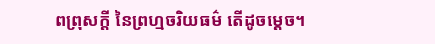ពព្រុសក្តី នៃព្រហ្មចរិយធម៌ តើដូចម្តេច។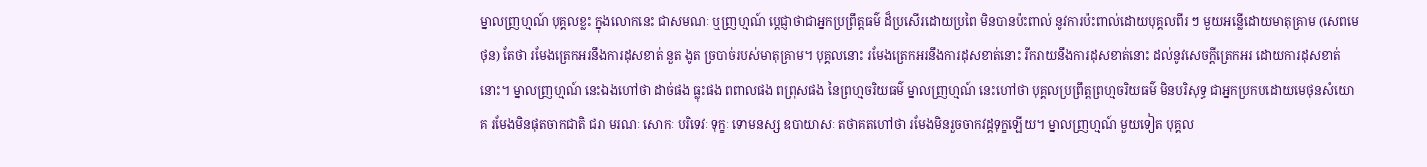ម្នាលញ្រហ្មណ៍ បុគ្គលខ្លះ ក្នុងលោកនេះ ជាសមណៈ ឬញ្រហ្មណ៍ ប្តេជ្ញាថាជាអ្នកប្រព្រឹត្តធម៌ ដ៏ប្រសើរដោយប្រពៃ មិនបានប៉ះពាល់ នូវការប៉ះពាល់ដោយបុគ្គលពីរ ៗ មួយអន្លើដោយមាតុគ្រាម (សេពមេថុន) តែថា រមែងត្រេកអរនឹងការដុសខាត់ នួត ងូត ច្របាច់របស់មាតុគ្រាម។ បុគ្គលនោះ រមែងត្រេកអរនឹងការដុសខាត់នោះ រីករាយនឹងការដុសខាត់នោះ ដល់នូវសេចក្តីត្រេកអរ ដោយការដុសខាត់នោះ។ ម្នាលញ្រហ្មណ៍ នេះឯងហៅថា ដាច់ផង ធ្លុះផង ពពាលផង ពព្រុសផង នៃព្រហ្មចរិយធម៌ ម្នាលញ្រហ្មណ៍ នេះហៅថា បុគ្គលប្រព្រឹត្តព្រហ្មចរិយធម៌ មិនបរិសុទ្ធ ជាអ្នកប្រកបដោយមេថុនសំយោគ រមែងមិនផុតចាកជាតិ ជរា មរណៈ សោកៈ បរិទេវៈ ទុក្ខៈ ទោមនស្ស ឧបាយាសៈ តថាគតហៅថា រមែងមិនរួចចាកវដ្តទុក្ខឡើយ។ ម្នាលញ្រហ្មណ៍ មួយទៀត បុគ្គល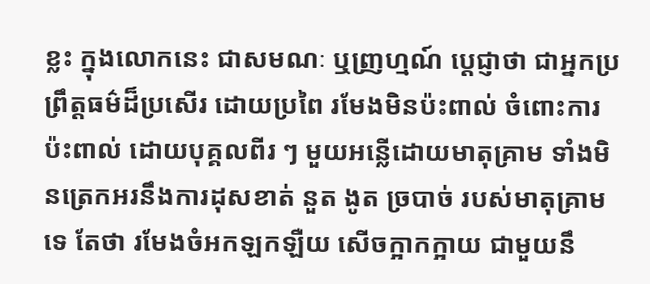ខ្លះ ក្នុងលោកនេះ ជាសមណៈ ឬញ្រហ្មណ៍ ប្តេជ្ញាថា ជាអ្នកប្រព្រឹត្តធម៌ដ៏ប្រសើរ ដោយប្រពៃ រមែងមិនប៉ះពាល់ ចំពោះការប៉ះពាល់ ដោយបុគ្គលពីរ ៗ មួយអន្លើដោយមាតុគ្រាម ទាំងមិនត្រេកអរនឹងការដុសខាត់ នួត ងូត ច្របាច់ របស់មាតុគ្រាមទេ តែថា រមែងចំអកឡកឡឺយ សើចក្អាកក្អាយ ជាមួយនឹ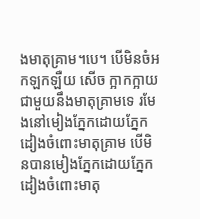ងមាតុគ្រាម។បេ។ បើមិនចំអកឡកឡឺយ សើច ក្អាកក្អាយ ជាមួយនឹងមាតុគ្រាមទេ រមែងនៅមៀងភ្នែកដោយភ្នែក ដៀងចំពោះមាតុគ្រាម បើមិនបានមៀងភ្នែកដោយភ្នែក ដៀងចំពោះមាតុ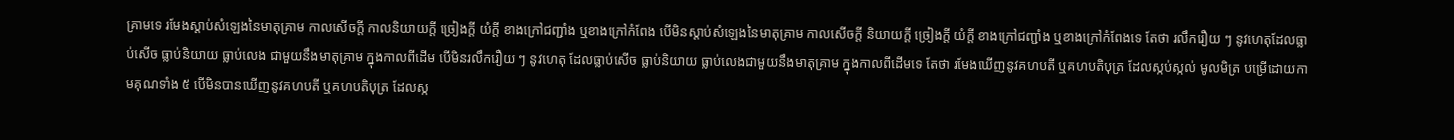គ្រាមទេ រមែងស្តាប់សំឡេងនៃមាតុគ្រាម កាលសើចក្តី កាលនិយាយក្តី ច្រៀងក្តី យំក្តី ខាងក្រៅជញ្ជាំង ឬខាងក្រៅកំពែង បើមិនស្តាប់សំឡេងនៃមាតុគ្រាម កាលសើចក្តី និយាយក្តី ច្រៀងក្តី យំក្តី ខាងក្រៅជញ្ជាំង ឬខាងក្រៅកំពែងទេ តែថា រលឹករឿយ ៗ នូវហេតុដែលធ្លាប់សើច ធ្លាប់និយាយ ធ្លាប់លេង ជាមួយនឹងមាតុគ្រាម ក្នុងកាលពីដើម បើមិនរលឹករឿយ ៗ នូវហេតុ ដែលធ្លាប់សើច ធ្លាប់និយាយ ធ្លាប់លេងជាមួយនឹងមាតុគ្រាម ក្នុងកាលពីដើមទេ តែថា រមែងឃើញនូវគហបតី ឬគហបតិបុត្រ ដែលស្កប់ស្កល់ មូលមិត្រ បម្រើដោយកាមគុណទាំង ៥ បើមិនបានឃើញនូវគហបតី ឬគហបតិបុត្រ ដែលស្ក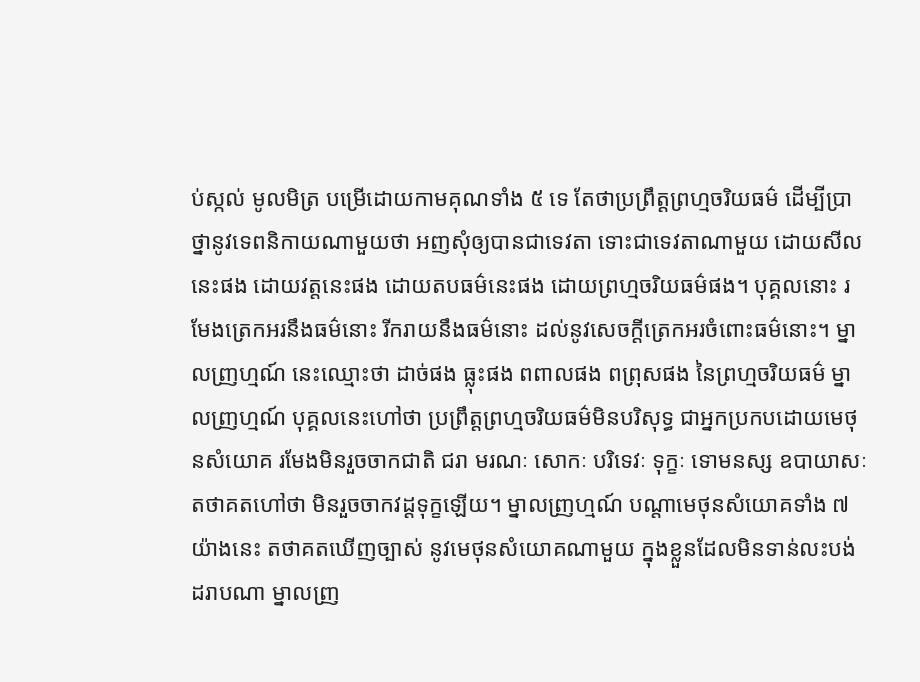ប់ស្កល់ មូលមិត្រ បម្រើដោយកាមគុណទាំង ៥ ទេ តែថាប្រព្រឹត្តព្រហ្មចរិយធម៌ ដើម្បីប្រាថ្នានូវទេពនិកាយណាមួយថា អញសុំឲ្យបានជាទេវតា ទោះជាទេវតាណាមួយ ដោយសីលនេះផង ដោយវត្តនេះផង ដោយតបធម៌នេះផង ដោយព្រហ្មចរិយធម៌ផង។ បុគ្គលនោះ រមែងត្រេកអរនឹងធម៌នោះ រីករាយនឹងធម៌នោះ ដល់នូវសេចក្តីត្រេកអរចំពោះធម៌នោះ។ ម្នាលញ្រហ្មណ៍ នេះឈ្មោះថា ដាច់ផង ធ្លុះផង ពពាលផង ពព្រុសផង នៃព្រហ្មចរិយធម៌ ម្នាលញ្រហ្មណ៍ បុគ្គលនេះហៅថា ប្រព្រឹត្តព្រហ្មចរិយធម៌មិនបរិសុទ្ធ ជាអ្នកប្រកបដោយមេថុនសំយោគ រមែងមិនរួចចាកជាតិ ជរា មរណៈ សោកៈ បរិទេវៈ ទុក្ខៈ ទោមនស្ស ឧបាយាសៈ តថាគតហៅថា មិនរួចចាកវដ្តទុក្ខឡើយ។ ម្នាលញ្រហ្មណ៍ បណ្តាមេថុនសំយោគទាំង ៧ យ៉ាងនេះ តថាគតឃើញច្បាស់ នូវមេថុនសំយោគណាមួយ ក្នុងខ្លួនដែលមិនទាន់លះបង់ដរាបណា ម្នាលញ្រ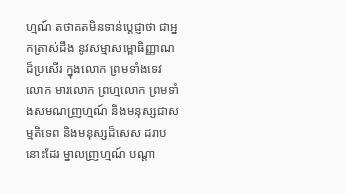ហ្មណ៍ តថាគតមិនទាន់ប្តេជ្ញាថា ជាអ្នកត្រាស់ដឹង នូវសម្មាសម្ពោធិញ្ញាណដ៏ប្រសើរ ក្នុងលោក ព្រមទាំងទេវលោក មារលោក ព្រហ្មលោក ព្រមទាំងសមណញ្រហ្មណ៍ និងមនុស្សជាសម្មតិទេព និងមនុស្សដ៏សេស ដរាបនោះដែរ ម្នាលញ្រហ្មណ៍ បណ្តា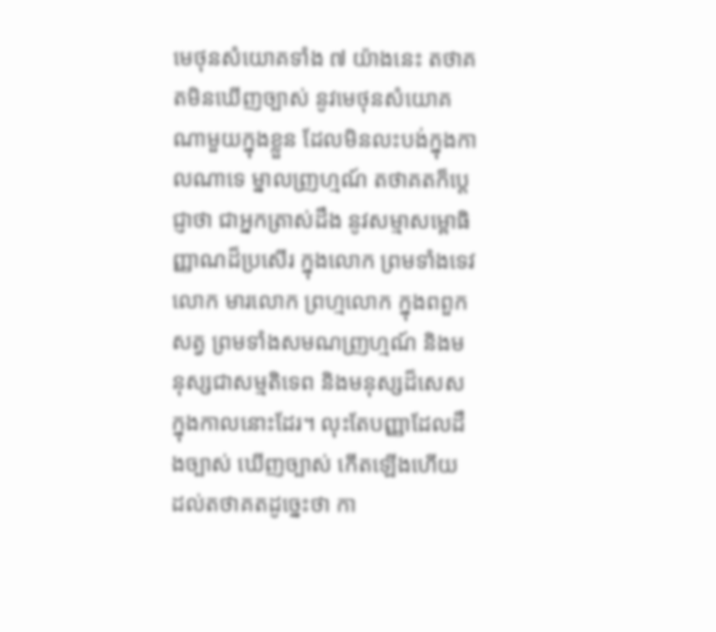មេថុនសំយោគទាំង ៧ យ៉ាងនេះ តថាគតមិនឃើញច្បាស់ នូវមេថុនសំយោគណាមួយក្នុងខ្លួន ដែលមិនលះបង់ក្នុងកាលណាទេ ម្នាលញ្រហ្មណ៍ តថាគតក៏ប្តេជ្ញាថា ជាអ្នកត្រាស់ដឹង នូវសម្មាសម្ពោធិញ្ញាណដ៏ប្រសើរ ក្នុងលោក ព្រមទាំងទេវលោក មារលោក ព្រហ្មលោក ក្នុងពពួកសត្វ ព្រមទាំងសមណញ្រហ្មណ៍ និងមនុស្សជាសម្មតិទេព និងមនុស្សដ៏សេស ក្នុងកាលនោះដែរ។ លុះតែបញ្ញាដែលដឹងច្បាស់ ឃើញច្បាស់ កើតឡើងហើយ ដល់តថាគតដូច្នេះថា កា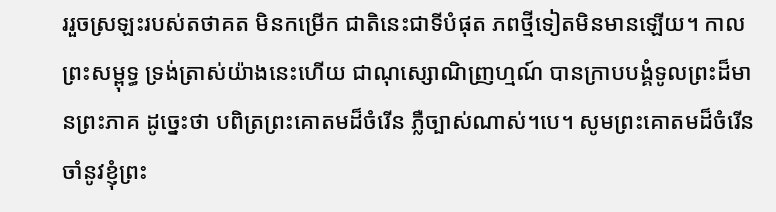ររួចស្រឡះរបស់តថាគត មិនកម្រើក ជាតិនេះជាទីបំផុត ភពថ្មីទៀតមិនមានឡើយ។ កាលព្រះសម្ពុទ្ធ ទ្រង់តា្រស់យ៉ាងនេះហើយ ជាណុស្សោណិញ្រហ្មណ៍ បានក្រាបបង្គំទូលព្រះដ៏មានព្រះភាគ ដូច្នេះថា បពិត្រព្រះគោតមដ៏ចំរើន ភ្លឺច្បាស់ណាស់។បេ។ សូមព្រះគោតមដ៏ចំរើន ចាំនូវខ្ញុំព្រះ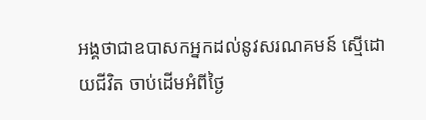អង្គថាជាឧបាសកអ្នកដល់នូវសរណគមន៍ ស្មើដោយជីវិត ចាប់ដើមអំពីថ្ងៃ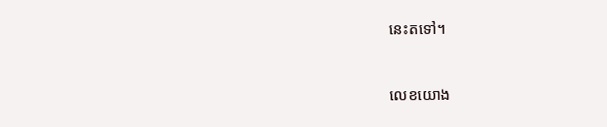នេះតទៅ។



លេខយោង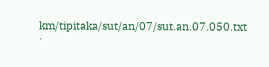km/tipitaka/sut/an/07/sut.an.07.050.txt ·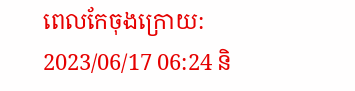ពេលកែចុងក្រោយ: 2023/06/17 06:24 និ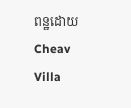ពន្ឋដោយ Cheav Villa